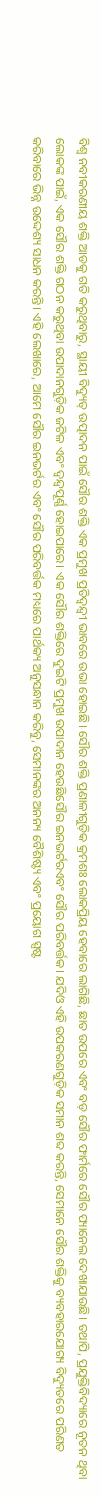ବିଶ୍ୱ ନବୀକରଣୀୟ ଶକ୍ତି ଆଡକୁ ଗତି କରୁଥିବାରୁ, ସ୍ଥାୟୀ ବିଦ୍ୟୁତ୍ ଉତ୍ପାଦନ ପାଇଁ ସୌର ଶକ୍ତି ଏକ ପ୍ରମୁଖ ପ୍ରତିଦ୍ୱନ୍ଦ୍ୱୀ ଭାବରେ ଉଭା ହୋଇଛି। ସୌର ଶକ୍ତି ପ୍ରଣାଳୀଗୁଡ଼ିକ କ୍ରମଶଃ ଲୋକପ୍ରିୟ ହେବାରେ ଲାଗିଛି, ଛାତ ଉପରେ ଏବଂ ବଡ଼ ସୌର ଫାର୍ମରେ ସୌର ପ୍ୟାନେଲ ଦେଖାଯାଉଛି। ତଥାପି, ପ୍ରଯୁକ୍ତିବିଦ୍ୟାରେ ନୂତନ ଥିବା ଲୋକଙ୍କ ପାଇଁ, ଏକ ସୌର ଶକ୍ତି ଗଠନ କରୁଥିବା ଉପାଦାନଗୁଡ଼ିକ ଜଟିଳ ଏବଂ ଦ୍ୱନ୍ଦ୍ୱପୂର୍ଣ୍ଣ ହୋଇପାରେ। ଏକ ସୌର ଶକ୍ତିରେ ଦୁଇଟି ପ୍ରମୁଖ ଉପାଦାନ ହେଉଛିସୌର ଇନଭର୍ଟରଏବଂ ସୌର ପରିବର୍ତ୍ତକ। ଯଦିଓ ଏହି ଉପକରଣଗୁଡ଼ିକ ସମାନ ଶବ୍ଦ କରନ୍ତି, ସେମାନେ ସୌର ଶକ୍ତିକୁ ବ୍ୟବହାରଯୋଗ୍ୟ ବିଦ୍ୟୁତରେ ପରିଣତ କରିବାରେ ଭିନ୍ନ ଉଦ୍ଦେଶ୍ୟ ସାଧନ କରନ୍ତି। ଏହି ଲେଖାରେ, ଆମେ ସୌର ଇନଭର୍ଟର ଏବଂ ସୌର ପରିବର୍ତ୍ତକ ମଧ୍ୟରେ ପାର୍ଥକ୍ୟ ଅନୁସନ୍ଧାନ କରିବୁ, ସେମାନଙ୍କର ଅନନ୍ୟ ବୈଶିଷ୍ଟ୍ୟ ଏବଂ ପ୍ରୟୋଗ ସ୍ପଷ୍ଟ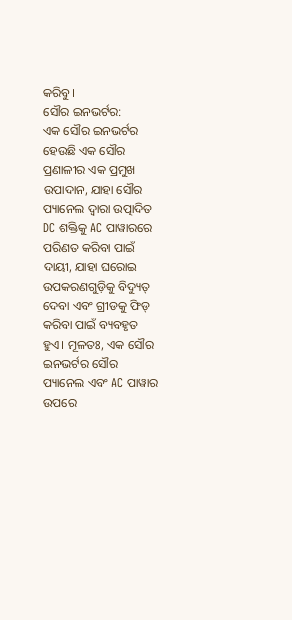କରିବୁ।
ସୌର ଇନଭର୍ଟର:
ଏକ ସୌର ଇନଭର୍ଟର ହେଉଛି ଏକ ସୌର ପ୍ରଣାଳୀର ଏକ ପ୍ରମୁଖ ଉପାଦାନ, ଯାହା ସୌର ପ୍ୟାନେଲ ଦ୍ୱାରା ଉତ୍ପାଦିତ DC ଶକ୍ତିକୁ AC ପାୱାରରେ ପରିଣତ କରିବା ପାଇଁ ଦାୟୀ, ଯାହା ଘରୋଇ ଉପକରଣଗୁଡ଼ିକୁ ବିଦ୍ୟୁତ୍ ଦେବା ଏବଂ ଗ୍ରୀଡକୁ ଫିଡ୍ କରିବା ପାଇଁ ବ୍ୟବହୃତ ହୁଏ। ମୂଳତଃ, ଏକ ସୌର ଇନଭର୍ଟର ସୌର ପ୍ୟାନେଲ ଏବଂ AC ପାୱାର ଉପରେ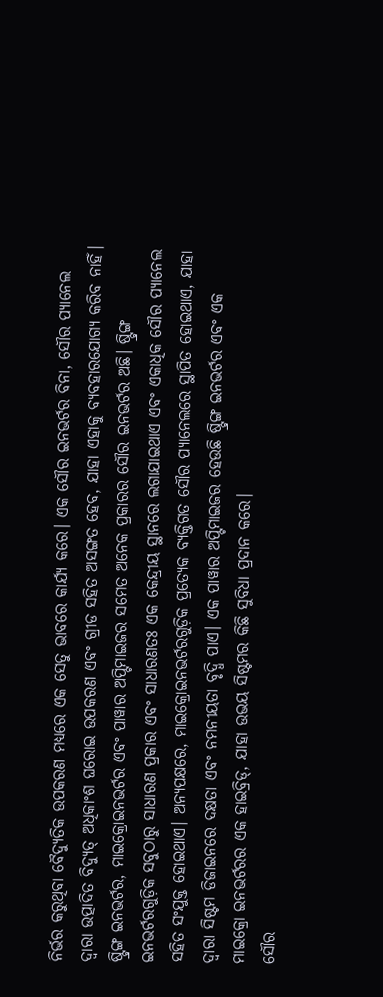ନିର୍ଭର କରୁଥିବା ବୈଦ୍ୟୁତିକ ଉପକରଣ ମଧ୍ୟରେ ଏକ ସେତୁ ଭାବରେ କାର୍ଯ୍ୟ କରେ। ଏକ ସୌର ଇନଭର୍ଟର ବିନା, ସୌର ପ୍ୟାନେଲ ଦ୍ୱାରା ଉତ୍ପାଦିତ ବିଦ୍ୟୁତ୍ ଅଧିକାଂଶ ଘରୋଇ ଉପକରଣ ଏବଂ ଗ୍ରୀଡ ସହିତ ଅସଙ୍ଗତ ହେବ, ଯାହା ଏହାକୁ ବ୍ୟବହାରଯୋଗ୍ୟ କରିବ ନାହିଁ।
ଷ୍ଟ୍ରିଙ୍ଗ ଇନଭର୍ଟର, ମାଇକ୍ରୋଇନଭର୍ଟର ଏବଂ ପାୱାର ଅପ୍ଟିମାଇଜର ସମେତ ଅନେକ ପ୍ରକାରର ସୌର ଇନଭର୍ଟର ଅଛି। ଷ୍ଟ୍ରିଙ୍ଗ ଇନଭର୍ଟରଗୁଡ଼ିକ ସବୁଠାରୁ ସାଧାରଣ ପ୍ରକାର ଏବଂ ସାଧାରଣତଃ ଏକ କେନ୍ଦ୍ରୀୟ ସ୍ଥାନରେ ଲଗାଯାଇଥାଏ ଏବଂ ଏକାଧିକ ସୌର ପ୍ୟାନେଲ ସହିତ ସଂଯୁକ୍ତ ହୋଇଥାଏ। ଅନ୍ୟପକ୍ଷରେ, ମାଇକ୍ରୋଇନଭର୍ଟରଗୁଡ଼ିକ ପ୍ରତ୍ୟେକ ବ୍ୟକ୍ତିଗତ ସୌର ପ୍ୟାନେଲରେ ସ୍ଥାପିତ ହୋଇଥାଏ, ଯାହା ଦ୍ଵାରା ସିଷ୍ଟମ ଡିଜାଇନରେ ଦକ୍ଷତା ଏବଂ ନମନୀୟତା ବୃଦ୍ଧି ପାଏ। ଏକ ପାୱାର ଅପ୍ଟିମାଇଜର ହେଉଛି ଷ୍ଟ୍ରିଙ୍ଗ ଇନଭର୍ଟର ଏବଂ ଏକ ମାଇକ୍ରୋ ଇନଭର୍ଟରର ଏକ ହାଇବ୍ରିଡ୍, ଯାହା ଉଭୟ ସିଷ୍ଟମର କିଛି ସୁବିଧା ପ୍ରଦାନ କରେ।
ସୌର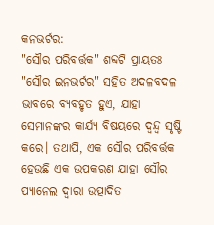କନଭର୍ଟର:
"ସୌର ପରିବର୍ତ୍ତକ" ଶବ୍ଦଟି ପ୍ରାୟତଃ "ସୌର ଇନଭର୍ଟର" ସହିତ ଅଦଳବଦଳ ଭାବରେ ବ୍ୟବହୃତ ହୁଏ, ଯାହା ସେମାନଙ୍କର କାର୍ଯ୍ୟ ବିଷୟରେ ଦ୍ୱନ୍ଦ୍ୱ ସୃଷ୍ଟି କରେ। ତଥାପି, ଏକ ସୌର ପରିବର୍ତ୍ତକ ହେଉଛି ଏକ ଉପକରଣ ଯାହା ସୌର ପ୍ୟାନେଲ ଦ୍ୱାରା ଉତ୍ପାଦିତ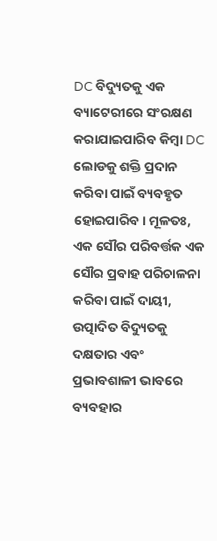DC ବିଦ୍ୟୁତକୁ ଏକ ବ୍ୟାଟେରୀରେ ସଂରକ୍ଷଣ କରାଯାଇପାରିବ କିମ୍ବା DC ଲୋଡକୁ ଶକ୍ତି ପ୍ରଦାନ କରିବା ପାଇଁ ବ୍ୟବହୃତ ହୋଇପାରିବ। ମୂଳତଃ, ଏକ ସୌର ପରିବର୍ତ୍ତକ ଏକ ସୌର ପ୍ରବାହ ପରିଚାଳନା କରିବା ପାଇଁ ଦାୟୀ, ଉତ୍ପାଦିତ ବିଦ୍ୟୁତକୁ ଦକ୍ଷତାର ଏବଂ ପ୍ରଭାବଶାଳୀ ଭାବରେ ବ୍ୟବହାର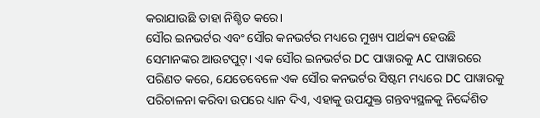କରାଯାଉଛି ତାହା ନିଶ୍ଚିତ କରେ।
ସୌର ଇନଭର୍ଟର ଏବଂ ସୌର କନଭର୍ଟର ମଧ୍ୟରେ ମୁଖ୍ୟ ପାର୍ଥକ୍ୟ ହେଉଛି ସେମାନଙ୍କର ଆଉଟପୁଟ୍। ଏକ ସୌର ଇନଭର୍ଟର DC ପାୱାରକୁ AC ପାୱାରରେ ପରିଣତ କରେ, ଯେତେବେଳେ ଏକ ସୌର କନଭର୍ଟର ସିଷ୍ଟମ ମଧ୍ୟରେ DC ପାୱାରକୁ ପରିଚାଳନା କରିବା ଉପରେ ଧ୍ୟାନ ଦିଏ, ଏହାକୁ ଉପଯୁକ୍ତ ଗନ୍ତବ୍ୟସ୍ଥଳକୁ ନିର୍ଦ୍ଦେଶିତ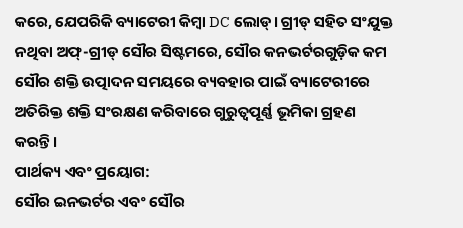କରେ, ଯେପରିକି ବ୍ୟାଟେରୀ କିମ୍ବା DC ଲୋଡ୍। ଗ୍ରୀଡ୍ ସହିତ ସଂଯୁକ୍ତ ନଥିବା ଅଫ୍-ଗ୍ରୀଡ୍ ସୌର ସିଷ୍ଟମରେ, ସୌର କନଭର୍ଟରଗୁଡ଼ିକ କମ ସୌର ଶକ୍ତି ଉତ୍ପାଦନ ସମୟରେ ବ୍ୟବହାର ପାଇଁ ବ୍ୟାଟେରୀରେ ଅତିରିକ୍ତ ଶକ୍ତି ସଂରକ୍ଷଣ କରିବାରେ ଗୁରୁତ୍ୱପୂର୍ଣ୍ଣ ଭୂମିକା ଗ୍ରହଣ କରନ୍ତି।
ପାର୍ଥକ୍ୟ ଏବଂ ପ୍ରୟୋଗ:
ସୌର ଇନଭର୍ଟର ଏବଂ ସୌର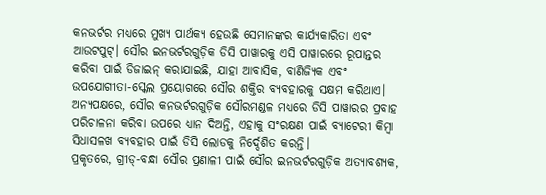କନଭର୍ଟର ମଧ୍ୟରେ ମୁଖ୍ୟ ପାର୍ଥକ୍ୟ ହେଉଛି ସେମାନଙ୍କର କାର୍ଯ୍ୟକାରିତା ଏବଂ ଆଉଟପୁଟ୍। ସୌର ଇନଭର୍ଟରଗୁଡ଼ିକ ଡିସି ପାୱାରକୁ ଏସି ପାୱାରରେ ରୂପାନ୍ତର କରିବା ପାଇଁ ଡିଜାଇନ୍ କରାଯାଇଛି, ଯାହା ଆବାସିକ, ବାଣିଜ୍ୟିକ ଏବଂ ଉପଯୋଗୀତା-ସ୍କେଲ ପ୍ରୟୋଗରେ ସୌର ଶକ୍ତିର ବ୍ୟବହାରକୁ ସକ୍ଷମ କରିଥାଏ। ଅନ୍ୟପକ୍ଷରେ, ସୌର କନଭର୍ଟରଗୁଡ଼ିକ ସୌରମଣ୍ଡଳ ମଧ୍ୟରେ ଡିସି ପାୱାରର ପ୍ରବାହ ପରିଚାଳନା କରିବା ଉପରେ ଧ୍ୟାନ ଦିଅନ୍ତି, ଏହାକୁ ସଂରକ୍ଷଣ ପାଇଁ ବ୍ୟାଟେରୀ କିମ୍ବା ସିଧାସଳଖ ବ୍ୟବହାର ପାଇଁ ଡିସି ଲୋଡକୁ ନିର୍ଦ୍ଦେଶିତ କରନ୍ତି।
ପ୍ରକୃତରେ, ଗ୍ରୀଡ୍-ବନ୍ଧା ସୌର ପ୍ରଣାଳୀ ପାଇଁ ସୌର ଇନଭର୍ଟରଗୁଡ଼ିକ ଅତ୍ୟାବଶ୍ୟକ,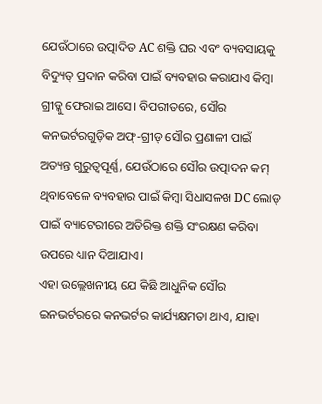ଯେଉଁଠାରେ ଉତ୍ପାଦିତ AC ଶକ୍ତି ଘର ଏବଂ ବ୍ୟବସାୟକୁ ବିଦ୍ୟୁତ୍ ପ୍ରଦାନ କରିବା ପାଇଁ ବ୍ୟବହାର କରାଯାଏ କିମ୍ବା ଗ୍ରୀଡ୍କୁ ଫେରାଇ ଆସେ। ବିପରୀତରେ, ସୌର କନଭର୍ଟରଗୁଡ଼ିକ ଅଫ୍-ଗ୍ରୀଡ୍ ସୌର ପ୍ରଣାଳୀ ପାଇଁ ଅତ୍ୟନ୍ତ ଗୁରୁତ୍ୱପୂର୍ଣ୍ଣ, ଯେଉଁଠାରେ ସୌର ଉତ୍ପାଦନ କମ୍ ଥିବାବେଳେ ବ୍ୟବହାର ପାଇଁ କିମ୍ବା ସିଧାସଳଖ DC ଲୋଡ୍ ପାଇଁ ବ୍ୟାଟେରୀରେ ଅତିରିକ୍ତ ଶକ୍ତି ସଂରକ୍ଷଣ କରିବା ଉପରେ ଧ୍ୟାନ ଦିଆଯାଏ।
ଏହା ଉଲ୍ଲେଖନୀୟ ଯେ କିଛି ଆଧୁନିକ ସୌର ଇନଭର୍ଟରରେ କନଭର୍ଟର କାର୍ଯ୍ୟକ୍ଷମତା ଥାଏ, ଯାହା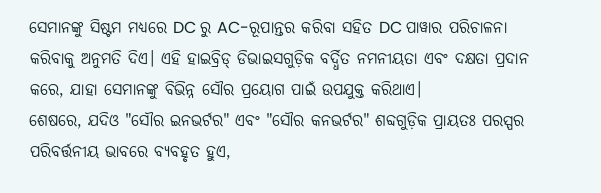ସେମାନଙ୍କୁ ସିଷ୍ଟମ ମଧ୍ୟରେ DC ରୁ AC-ରୂପାନ୍ତର କରିବା ସହିତ DC ପାୱାର ପରିଚାଳନା କରିବାକୁ ଅନୁମତି ଦିଏ। ଏହି ହାଇବ୍ରିଡ୍ ଡିଭାଇସଗୁଡ଼ିକ ବର୍ଦ୍ଧିତ ନମନୀୟତା ଏବଂ ଦକ୍ଷତା ପ୍ରଦାନ କରେ, ଯାହା ସେମାନଙ୍କୁ ବିଭିନ୍ନ ସୌର ପ୍ରୟୋଗ ପାଇଁ ଉପଯୁକ୍ତ କରିଥାଏ।
ଶେଷରେ, ଯଦିଓ "ସୌର ଇନଭର୍ଟର" ଏବଂ "ସୌର କନଭର୍ଟର" ଶବ୍ଦଗୁଡ଼ିକ ପ୍ରାୟତଃ ପରସ୍ପର ପରିବର୍ତ୍ତନୀୟ ଭାବରେ ବ୍ୟବହୃତ ହୁଏ,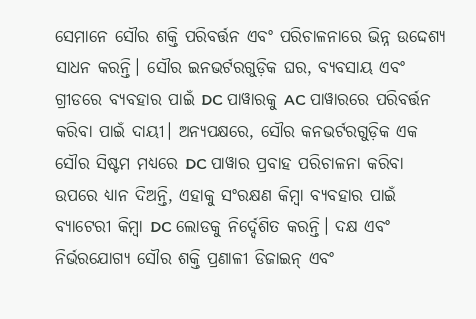ସେମାନେ ସୌର ଶକ୍ତି ପରିବର୍ତ୍ତନ ଏବଂ ପରିଚାଳନାରେ ଭିନ୍ନ ଉଦ୍ଦେଶ୍ୟ ସାଧନ କରନ୍ତି। ସୌର ଇନଭର୍ଟରଗୁଡ଼ିକ ଘର, ବ୍ୟବସାୟ ଏବଂ ଗ୍ରୀଡରେ ବ୍ୟବହାର ପାଇଁ DC ପାୱାରକୁ AC ପାୱାରରେ ପରିବର୍ତ୍ତନ କରିବା ପାଇଁ ଦାୟୀ। ଅନ୍ୟପକ୍ଷରେ, ସୌର କନଭର୍ଟରଗୁଡ଼ିକ ଏକ ସୌର ସିଷ୍ଟମ ମଧ୍ୟରେ DC ପାୱାର ପ୍ରବାହ ପରିଚାଳନା କରିବା ଉପରେ ଧ୍ୟାନ ଦିଅନ୍ତି, ଏହାକୁ ସଂରକ୍ଷଣ କିମ୍ବା ବ୍ୟବହାର ପାଇଁ ବ୍ୟାଟେରୀ କିମ୍ବା DC ଲୋଡକୁ ନିର୍ଦ୍ଦେଶିତ କରନ୍ତି। ଦକ୍ଷ ଏବଂ ନିର୍ଭରଯୋଗ୍ୟ ସୌର ଶକ୍ତି ପ୍ରଣାଳୀ ଡିଜାଇନ୍ ଏବଂ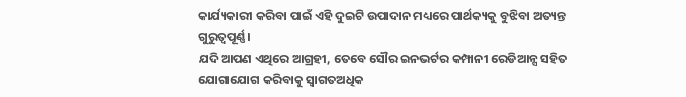କାର୍ଯ୍ୟକାରୀ କରିବା ପାଇଁ ଏହି ଦୁଇଟି ଉପାଦାନ ମଧ୍ୟରେ ପାର୍ଥକ୍ୟକୁ ବୁଝିବା ଅତ୍ୟନ୍ତ ଗୁରୁତ୍ୱପୂର୍ଣ୍ଣ।
ଯଦି ଆପଣ ଏଥିରେ ଆଗ୍ରହୀ, ତେବେ ସୌର ଇନଭର୍ଟର କମ୍ପାନୀ ରେଡିଆନ୍ସ ସହିତ ଯୋଗାଯୋଗ କରିବାକୁ ସ୍ୱାଗତଅଧିକ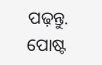ପଢ଼ନ୍ତୁ.
ପୋଷ୍ଟ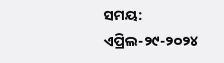ସମୟ: ଏପ୍ରିଲ-୨୯-୨୦୨୪